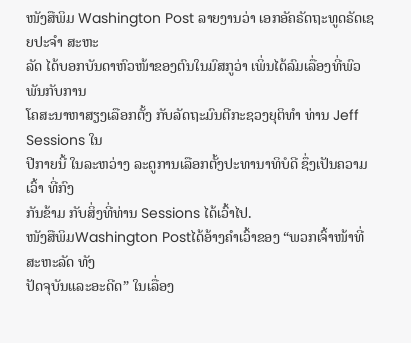ໜັງສືພິມ Washington Post ລາຍງານວ່າ ເອກອັຄຣັດຖະທູດຣັດເຊຍປະຈຳ ສະຫະ
ລັດ ໄດ້ບອກບັນດາຫົວໜ້າຂອງຕົນໃນມົສກູວ່າ ເພິ່ນໄດ້ລົມເລື່ອງທີ່ພົວພັນກັບການ
ໂຄສະນາຫາສຽງເລືອກຕັ້ງ ກັບລັດຖະມົນຕີກະຊວງຍຸຕິທຳ ທ່ານ Jeff Sessions ໃນ
ປີກາຍນີ້ ໃນລະຫວ່າງ ລະດູການເລືອກຕັ້ງປະທານາທິບໍດີ ຊຶ່ງເປັນຄວາມເວົ້າ ທີ່ກົງ
ກັນຂ້າມ ກັບສິ່ງທີ່ທ່ານ Sessions ໄດ້ເວົ້າໄປ.
ໜັງສືພິມWashington Postໄດ້ອ້າງຄຳເວົ້າຂອງ “ພວກເຈົ້າໜ້າທີ່ ສະຫະລັດ ທັງ
ປັດຈຸບັນແລະອະດີດ” ໃນເລື່ອງ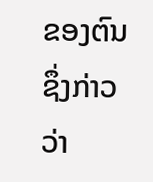ຂອງຕົນ ຊຶ່ງກ່າວວ່າ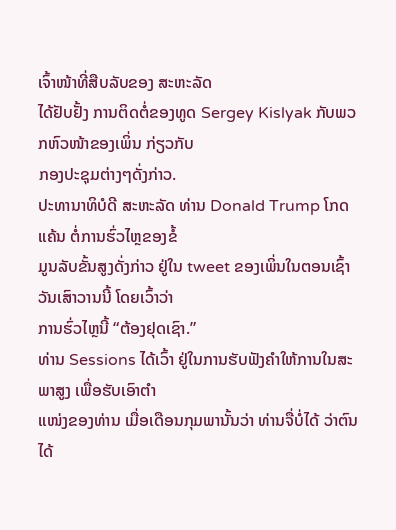ເຈົ້າໜ້າທີ່ສືບລັບຂອງ ສະຫະລັດ
ໄດ້ຢັບຢັ້ງ ການຕິດຕໍ່ຂອງທູດ Sergey Kislyak ກັບພວກຫົວໜ້າຂອງເພິ່ນ ກ່ຽວກັບ
ກອງປະຊຸມຕ່າງໆດັ່ງກ່າວ.
ປະທານາທິບໍດີ ສະຫະລັດ ທ່ານ Donald Trump ໂກດແຄ້ນ ຕໍ່ການຮົ່ວໄຫຼຂອງຂໍ້
ມູນລັບຂັ້ນສູງດັ່ງກ່າວ ຢູ່ໃນ tweet ຂອງເພິ່ນໃນຕອນເຊົ້າວັນເສົາວານນີ້ ໂດຍເວົ້າວ່າ
ການຮົ່ວໄຫຼນີ້ “ຕ້ອງຢຸດເຊົາ.”
ທ່ານ Sessions ໄດ້ເວົ້າ ຢູ່ໃນການຮັບຟັງຄຳໃຫ້ການໃນສະພາສູງ ເພື່ອຮັບເອົາຕຳ
ແໜ່ງຂອງທ່ານ ເມື່ອເດືອນກຸມພານັ້ນວ່າ ທ່ານຈື່ບໍ່ໄດ້ ວ່າຕົນໄດ້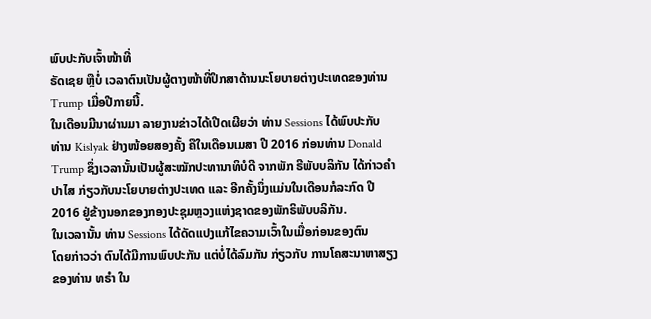ພົບປະກັບເຈົ້າໜ້າທີ່
ຣັດເຊຍ ຫຼືບໍ່ ເວລາຕົນເປັນຜູ້ຕາງໜ້າທີ່ປຶກສາດ້ານນະໂຍບາຍຕ່າງປະເທດຂອງທ່ານ
Trump ເມື່ອປີກາຍນີ້.
ໃນເດືອນມີນາຜ່ານມາ ລາຍງານຂ່າວໄດ້ເປີດເຜີຍວ່າ ທ່ານ Sessions ໄດ້ພົບປະກັບ
ທ່ານ Kislyak ຢ່າງໜ້ອຍສອງຄັ້ງ ຄືໃນເດືອນເມສາ ປີ 2016 ກ່ອນທ່ານ Donald
Trump ຊຶ່ງເວລານັ້ນເປັນຜູ້ສະໝັກປະທານາທິບໍດີ ຈາກພັກ ຣີພັບບລິກັນ ໄດ້ກ່າວຄຳ
ປາໄສ ກ່ຽວກັບນະໂຍບາຍຕ່າງປະເທດ ແລະ ອີກຄັ້ງນຶ່ງແມ່ນໃນເດືອນກໍລະກົດ ປີ
2016 ຢູ່ຂ້າງນອກຂອງກອງປະຊຸມຫຼວງແຫ່ງຊາດຂອງພັກຣິພັບບລິກັນ.
ໃນເວລານັ້ນ ທ່ານ Sessions ໄດ້ດັດແປງແກ້ໄຂຄວາມເວົ້າໃນເມື່ອກ່ອນຂອງຕົນ
ໂດຍກ່າວວ່າ ຕົນໄດ້ມີການພົບປະກັນ ແຕ່ບໍ່ໄດ້ລົມກັນ ກ່ຽວກັບ ການໂຄສະນາຫາສຽງ
ຂອງທ່ານ ທຣຳ ໃນ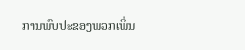ການພົບປະຂອງພວກເພິ່ນ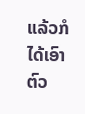ແລ້ວກໍໄດ້ເອົາຕົວ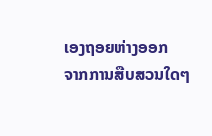ເອງຖອຍຫ່າງອອກ
ຈາກການສືບສວນໃດໆ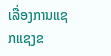ເລື່ອງການແຊກແຊງຂ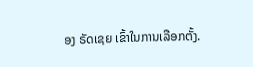ອງ ຣັດເຊຍ ເຂົ້າໃນການເລືອກຕັ້ງ.